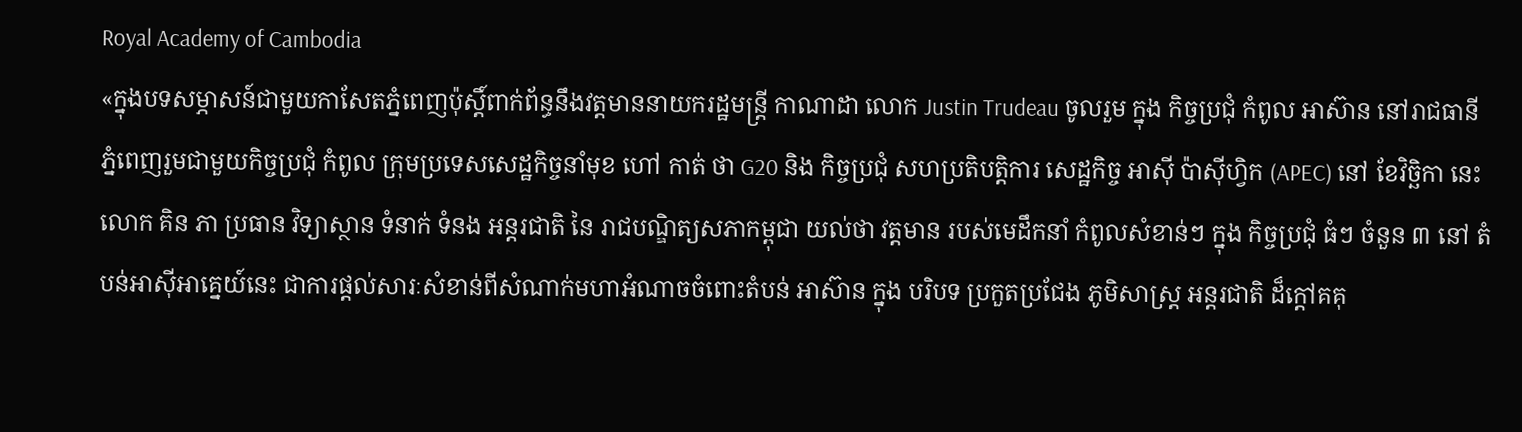Royal Academy of Cambodia
«ក្នុងបទសម្ភាសន៍ជាមួយកាសែតភ្នំពេញប៉ុស្តិ៍ពាក់ព័ន្ធនឹងវត្តមាននាយករដ្ឋមន្ត្រី កាណាដា លោក Justin Trudeau ចូលរួម ក្នុង កិច្ចប្រជុំ កំពូល អាស៊ាន នៅរាជធានី ភ្នំពេញរួមជាមួយកិច្ចប្រជុំ កំពូល ក្រុមប្រទេសសេដ្ឋកិច្ចនាំមុខ ហៅ កាត់ ថា G20 និង កិច្ចប្រជុំ សហប្រតិបត្តិការ សេដ្ឋកិច្ច អាស៊ី ប៉ាស៊ីហ្វិក (APEC) នៅ ខែវិច្ឆិកា នេះ លោក គិន ភា ប្រធាន វិទ្យាស្ថាន ទំនាក់ ទំនង អន្តរជាតិ នៃ រាជបណ្ឌិត្យសភាកម្ពុជា យល់ថា វត្តមាន របស់មេដឹកនាំ កំពូលសំខាន់ៗ ក្នុង កិច្ចប្រជុំ ធំៗ ចំនួន ៣ នៅ តំបន់អាស៊ីអាគ្នេយ៍នេះ ជាការផ្តល់សារៈសំខាន់ពីសំណាក់មហាអំណាចចំពោះតំបន់ អាស៊ាន ក្នុង បរិបទ ប្រកួតប្រជែង ភូមិសាស្ត្រ អន្តរជាតិ ដ៏ក្តៅគគុ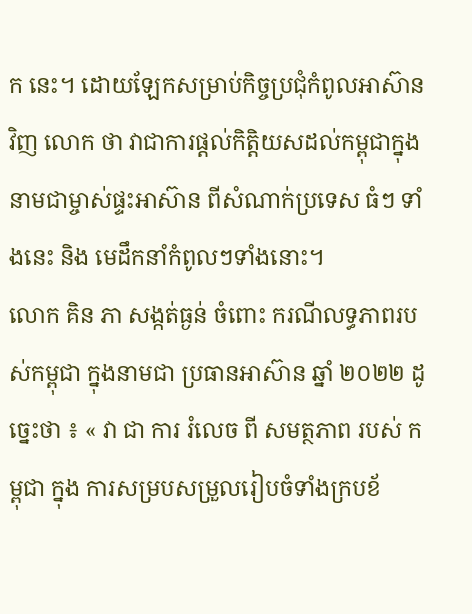ក នេះ។ ដោយឡែកសម្រាប់កិច្ចប្រជុំកំពូលអាស៊ានវិញ លោក ថា វាជាការផ្តល់កិត្តិយសដល់កម្ពុជាក្នុងនាមជាម្ចាស់ផ្ទះអាស៊ាន ពីសំណាក់ប្រទេស ធំៗ ទាំងនេះ និង មេដឹកនាំកំពូលៗទាំងនោះ។
លោក គិន ភា សង្កត់ធ្ងន់ ចំពោះ ករណីលទ្ធភាពរបស់កម្ពុជា ក្នុងនាមជា ប្រធានអាស៊ាន ឆ្នាំ ២០២២ ដូច្នេះថា ៖ « វា ជា ការ រំលេច ពី សមត្ថភាព របស់ កម្ពុជា ក្នុង ការសម្របសម្រួលរៀបចំទាំងក្របខ័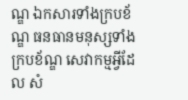ណ្ឌ ឯកសារទាំងក្របខ័ណ្ឌ ធនធានមនុស្សទាំងក្របខ័ណ្ឌ សេវាកម្មអ្វីដែល សំ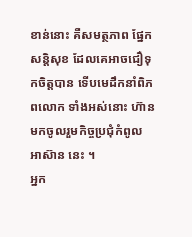ខាន់នោះ គឺសមត្ថភាព ផ្នែកសន្តិសុខ ដែលគេអាចជឿទុកចិត្តបាន ទើបមេដឹកនាំពិភពលោក ទាំងអស់នោះ ហ៊ានមកចូលរួមកិច្ចប្រជុំកំពូល អាស៊ាន នេះ ។
អ្នក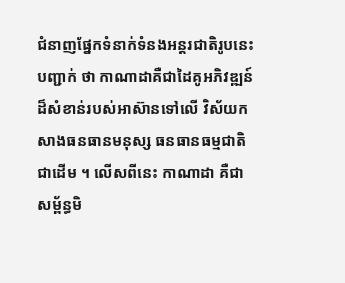ជំនាញផ្នែកទំនាក់ទំនងអន្តរជាតិរូបនេះបញ្ជាក់ ថា កាណាដាគឺជាដៃគូអភិវឌ្ឍន៍ដ៏សំខាន់របស់អាស៊ានទៅលើ វិស័យកសាងធនធានមនុស្ស ធនធានធម្មជាតិ ជាដើម ។ លើសពីនេះ កាណាដា គឺជាសម្ព័ន្ធមិ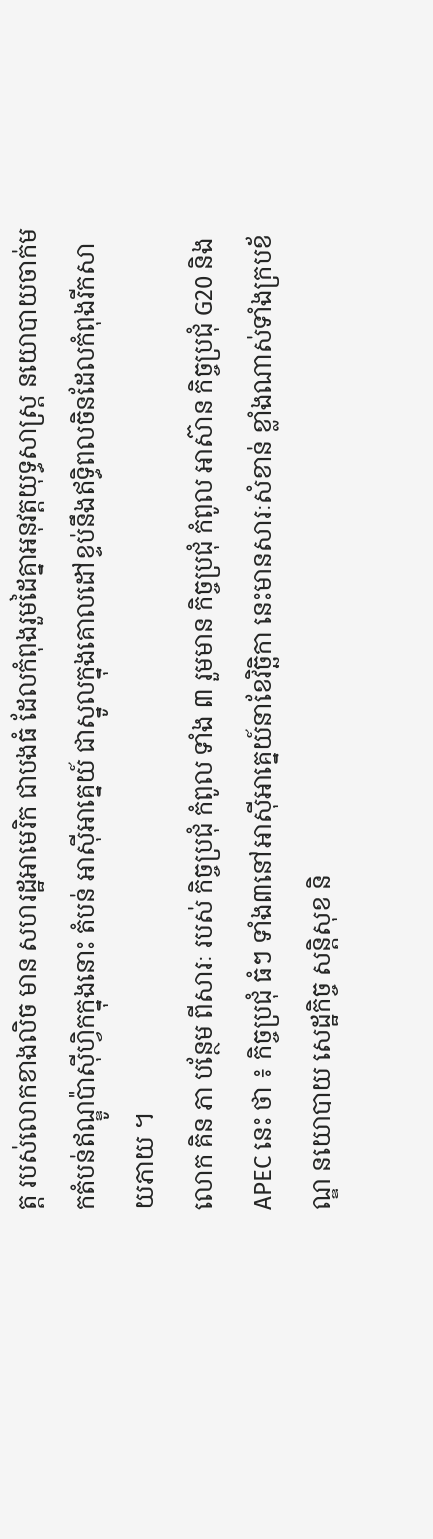ត្ត របស់លោកខាងលិច មាន សហរដ្ឋអាមេរិក ជាបងធំ ដែលកំពុងរួមដៃគ្នាអនុវត្តយុទ្ធសាស្ត្រ នយោបាយចាក់មកតំបន់ឥណ្ឌូប៉ាស៊ីហ្វិកក្នុងនោះ តំបន់ អាស៊ីអាគ្នេយ៍ ជាស្នូលក្នុងគោលដៅខ្ទប់នឹងឥទ្ធិពលចិនដែលកំពុងរីកសាយភាយ ។
លោក គិន ភា បន្ថែម ពីសារៈ របស់ កិច្ចប្រជុំ កំពូល ទាំង ៣ រួមមាន កិច្ចប្រជុំ កំពូល អាស៊ាន កិច្ចប្រជុំ G20 និង APEC នេះ ថា ៖ កិច្ចប្រជុំ ធំៗ ទាំង៣នៅអាស៊ីអាគ្នេយ៍នាខែវិច្ឆិកា នេះមានសារៈសំខាន់ ខ្លាំងណាស់ទាំងក្របខ័ណ្ឌ នយោបាយ សេដ្ឋកិច្ច សន្តិសុខ និ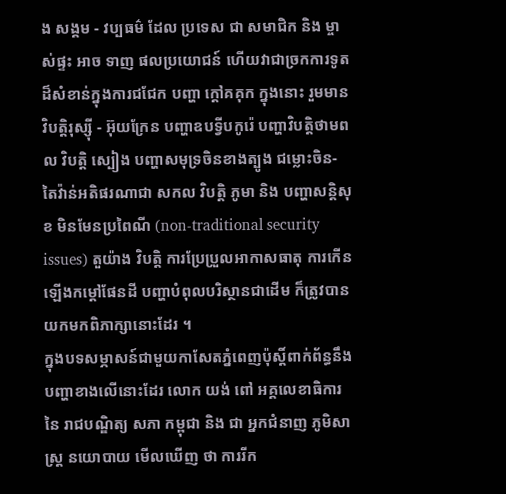ង សង្គម - វប្បធម៌ ដែល ប្រទេស ជា សមាជិក និង ម្ចាស់ផ្ទះ អាច ទាញ ផលប្រយោជន៍ ហើយវាជាច្រកការទូតដ៏សំខាន់ក្នុងការជជែក បញ្ហា ក្តៅគគុក ក្នុងនោះ រួមមាន វិបត្តិរុស្ស៊ី - អ៊ុយក្រែន បញ្ហាឧបទ្វីបកូរ៉េ បញ្ហាវិបត្តិថាមពល វិបត្តិ ស្បៀង បញ្ហាសមុទ្រចិនខាងត្បូង ជម្លោះចិន- តៃវ៉ាន់អតិផរណាជា សកល វិបត្តិ ភូមា និង បញ្ហាសន្តិសុខ មិនមែនប្រពៃណី (non-traditional security issues) តួយ៉ាង វិបត្តិ ការប្រែប្រួលអាកាសធាតុ ការកើនឡើងកម្តៅផែនដី បញ្ហាបំពុលបរិស្ថានជាដើម ក៏ត្រូវបានយកមកពិភាក្សានោះដែរ ។
ក្នុងបទសម្ភាសន៍ជាមួយកាសែតភ្នំពេញប៉ុស្តិ៍ពាក់ព័ន្ធនឹងបញ្ហាខាងលើនោះដែរ លោក យង់ ពៅ អគ្គលេខាធិការ នៃ រាជបណ្ឌិត្យ សភា កម្ពុជា និង ជា អ្នកជំនាញ ភូមិសាស្ត្រ នយោបាយ មើលឃើញ ថា ការរីក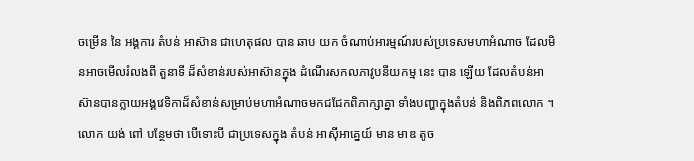ចម្រើន នៃ អង្គការ តំបន់ អាស៊ាន ជាហេតុផល បាន ឆាប យក ចំណាប់អារម្មណ៍របស់ប្រទេសមហាអំណាច ដែលមិនអាចមើលរំលងពី តួនាទី ដ៏សំខាន់របស់អាស៊ានក្នុង ដំណើរសកលភាវូបនីយកម្ម នេះ បាន ឡើយ ដែលតំបន់អាស៊ានបានក្លាយអង្គវេទិកាដ៏សំខាន់សម្រាប់មហាអំណាចមកជជែកពិភាក្សាគ្នា ទាំងបញ្ហាក្នុងតំបន់ និងពិភពលោក ។
លោក យង់ ពៅ បន្ថែមថា បើទោះបី ជាប្រទេសក្នុង តំបន់ អាស៊ីអាគ្នេយ៍ មាន មាឌ តូច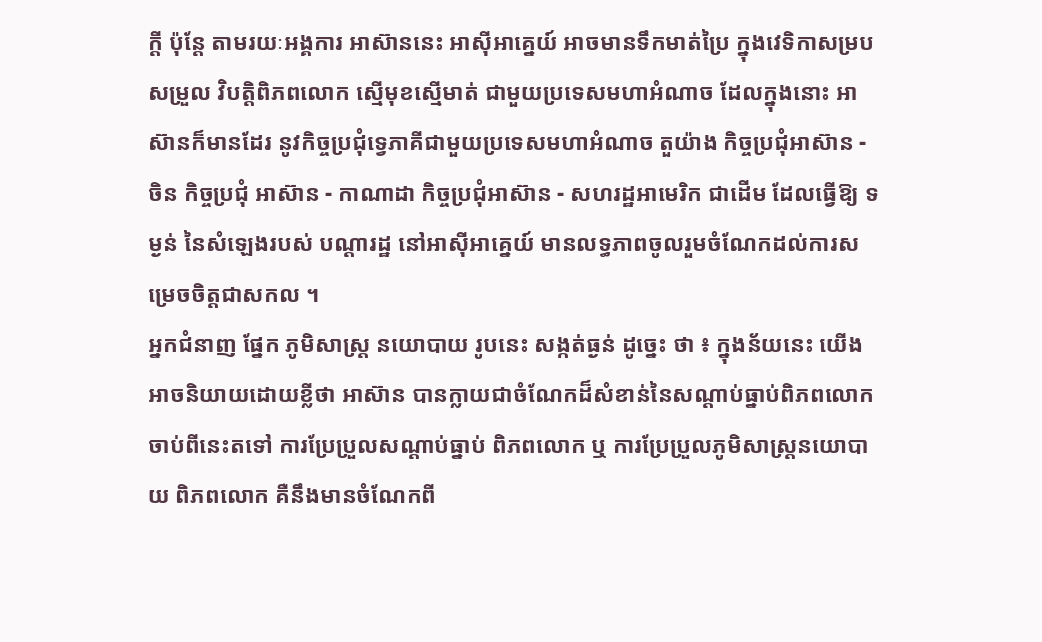ក្តី ប៉ុន្តែ តាមរយៈអង្គការ អាស៊ាននេះ អាស៊ីអាគ្នេយ៍ អាចមានទឹកមាត់ប្រៃ ក្នុងវេទិកាសម្របសម្រួល វិបត្តិពិភពលោក ស្មើមុខស្មើមាត់ ជាមួយប្រទេសមហាអំណាច ដែលក្នុងនោះ អាស៊ានក៏មានដែរ នូវកិច្ចប្រជុំទ្វេភាគីជាមួយប្រទេសមហាអំណាច តួយ៉ាង កិច្ចប្រជុំអាស៊ាន - ចិន កិច្ចប្រជុំ អាស៊ាន - កាណាដា កិច្ចប្រជុំអាស៊ាន - សហរដ្ឋអាមេរិក ជាដើម ដែលធ្វើឱ្យ ទម្ងន់ នៃសំឡេងរបស់ បណ្តារដ្ឋ នៅអាស៊ីអាគ្នេយ៍ មានលទ្ធភាពចូលរួមចំណែកដល់ការសម្រេចចិត្តជាសកល ។
អ្នកជំនាញ ផ្នែក ភូមិសាស្ត្រ នយោបាយ រូបនេះ សង្កត់ធ្ងន់ ដូច្នេះ ថា ៖ ក្នុងន័យនេះ យើងអាចនិយាយដោយខ្លីថា អាស៊ាន បានក្លាយជាចំណែកដ៏សំខាន់នៃសណ្តាប់ធ្នាប់ពិភពលោកចាប់ពីនេះតទៅ ការប្រែប្រួលសណ្តាប់ធ្នាប់ ពិភពលោក ឬ ការប្រែប្រួលភូមិសាស្ត្រនយោបាយ ពិភពលោក គឺនឹងមានចំណែកពី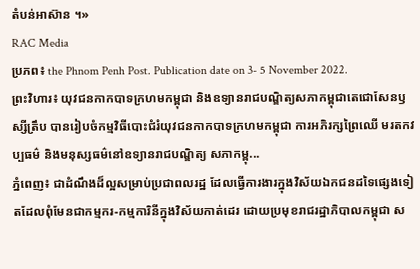តំបន់អាស៊ាន ។»
RAC Media
ប្រភព៖ the Phnom Penh Post. Publication date on 3- 5 November 2022.
ព្រះវិហារ៖ យុវជនកាកបាទក្រហមកម្ពុជា និងឧទ្យានរាជបណ្ឌិត្យសភាកម្ពុជាតេជោសែនឫស្សីត្រឹប បានរៀបចំកម្មវិធីបោះជំរំយុវជនកាកបាទក្រហមកម្ពុជា ការអភិរក្សព្រៃឈើ មរតកវប្បធម៌ និងមនុស្សធម៌នៅឧទ្យានរាជបណ្ឌិត្យ សភាកម្ពុ...
ភ្នំពេញ៖ ជាដំណឹងដ៏ល្អសម្រាប់ប្រជាពលរដ្ឋ ដែលធ្វើការងារក្នុងវិស័យឯកជនដទៃផ្សេងទៀតដែលពុំមែនជាកម្មករ-កម្មការិនីក្នុងវិស័យកាត់ដេរ ដោយប្រមុខរាជរដ្ឋាភិបាលកម្ពុជា ស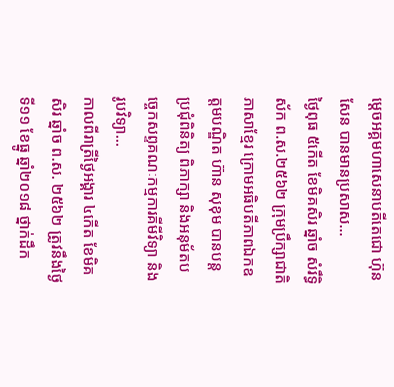ម្ដេចអគ្គមហាសេនាបតីតេជោ ហ៊ុន សែន បានមានប្រសាស...
ថ្ងៃពុធ ៥កើត ខែមិគសិរ ឆ្នាំច សំរឹទ្ធិស័ក ព.ស.២៥៦២ ក្រុមប្រឹក្សាជាតិភាសាខ្មែរ ក្រោមអធិបតីភាពឯកឧត្តមបណ្ឌិត ហ៊ាន សុខុម បានបន្តប្រជុំពិនិត្យ ពិភាក្សា និងអនុម័តបច្ចេកសព្ទគណៈកម្មការគីមីវិទ្យា និង រូបវិទ្យា...
កាលពីរាត្រីថ្ងៃអង្គារ ៤កើត ខែមិគសិរ ឆ្នាំច ព.ស. ២៥៦២ ត្រូវនឹងថ្ងៃទី១១ ខែធ្នូ ឆ្នាំ២០១៨ ថ្នាក់ដឹក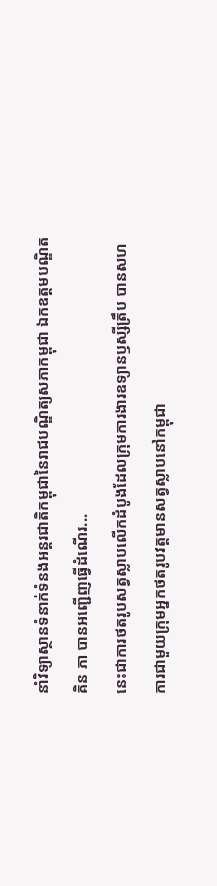នាំវិទ្យាស្ថានទំនាក់ទំនងអន្តរជាតិកម្ពុជានៃរាជបណ្ឌិត្យសភាកម្ពុជា ឯកឧត្តមបណ្ឌិត គិន ភា បានអញ្ជើញធ្វើដំណើរ...
នេះជាការថតរូបសត្វស្លាបលើកដំបូងដែលក្រុមការងារឧទ្យានឫស្សីត្រឹប បានសហការជាមួយក្រុមអ្នកថតរូបវត្តមានសត្វស្លាបនៅកម្ពុជា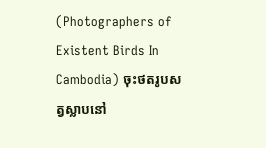(Photographers of Existent Birds In Cambodia) ចុះថតរូបសត្វស្លាបនៅ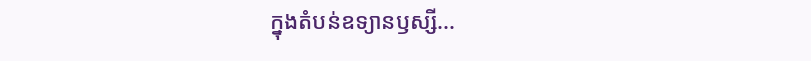ក្នុងតំបន់ឧទ្យានឫស្សី...